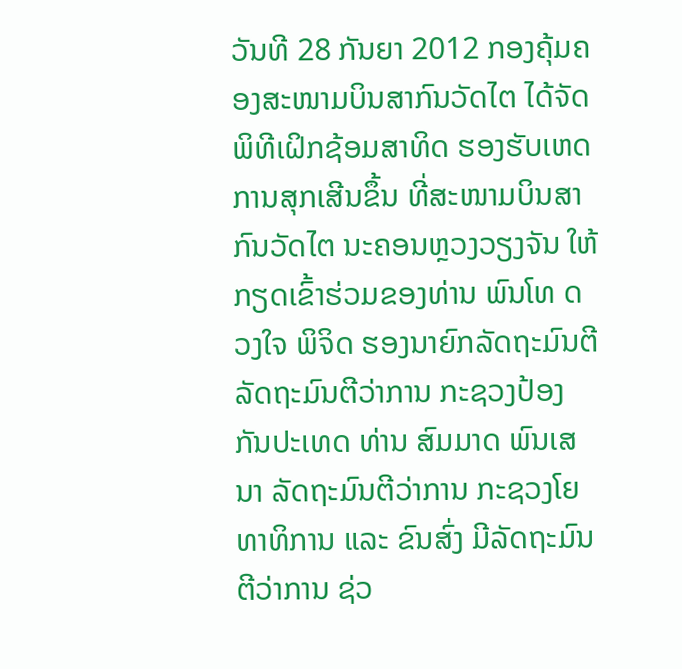ວັນທີ 28 ກັນຍາ 2012 ກອງຄຸ້ມຄອງສະໜາມບິນສາກົນວັດໄຕ ໄດ້ຈັດພິທີເຝິກຊ້ອມສາທິດ ຮອງຮັບເຫດການສຸກເສີນຂຶ້ນ ທີ່ສະໜາມບິນສາກົນວັດໄຕ ນະຄອນຫຼວງວຽງຈັນ ໃຫ້ກຽດເຂົ້າຮ່ວມຂອງທ່ານ ພົນໂທ ດວງໃຈ ພິຈິດ ຮອງນາຍົກລັດຖະມົນຕີ ລັດຖະມົນຕີວ່າການ ກະຊວງປ້ອງກັນປະເທດ ທ່ານ ສົມມາດ ພົນເສນາ ລັດຖະມົນຕີວ່າການ ກະຊວງໂຍທາທິການ ແລະ ຂົນສົ່ງ ມີລັດຖະມົນຕີວ່າການ ຊ່ວ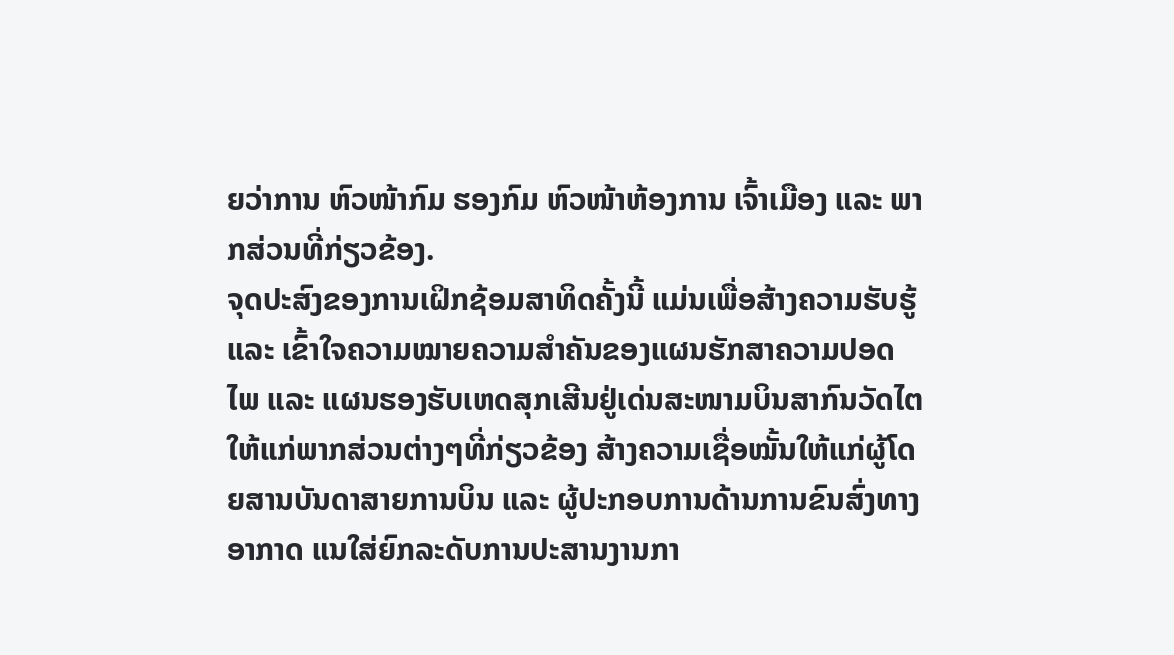ຍວ່າການ ຫົວໜ້າກົມ ຮອງກົມ ຫົວໜ້າຫ້ອງການ ເຈົ້າເມືອງ ແລະ ພາກສ່ວນທີ່ກ່ຽວຂ້ອງ.
ຈຸດປະສົງຂອງການເຝິກຊ້ອມສາທິດຄັ້ງນີ້ ແມ່ນເພື່ອສ້າງຄວາມຮັບຮູ້ ແລະ ເຂົ້າໃຈຄວາມໝາຍຄວາມສຳຄັນຂອງແຜນຮັກສາຄວາມປອດໄພ ແລະ ແຜນຮອງຮັບເຫດສຸກເສີນຢູ່ເດ່ນສະໜາມບິນສາກົນວັດໄຕ ໃຫ້ແກ່ພາກສ່ວນຕ່າງໆທີ່ກ່ຽວຂ້ອງ ສ້າງຄວາມເຊື່ອໝັ້ນໃຫ້ແກ່ຜູ້ໂດຍສານບັນດາສາຍການບິນ ແລະ ຜູ້ປະກອບການດ້ານການຂົນສົ່ງທາງອາກາດ ແນໃສ່ຍົກລະດັບການປະສານງານກາ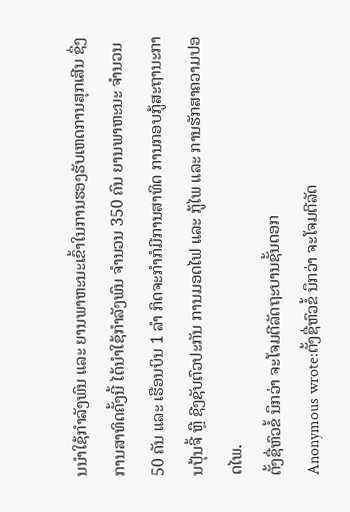ນນຳໃຊ້ກຳລັງພົນ ແລະ ຍານພາຫະນະເຂົ້າໃນການຮອງຮັບເຫດການສຸກເສີນ ຊຶ່ງການສາທິດຄັ້ງນີ້ ໄດ້ນຳໃຊ້ກຳລັງພົນ ຈຳນວນ 350 ຄົນ ຍານພາຫະນະ ຈຳນວນ 50 ຄັນ ແລະ ເຮືອນບິນ 1 ລຳ ກິດຈະກຳກໍມີການສາທິດ ການກອບກູ້ສະຖານະການປຸ້ນຈີ້ ຫຼື ຊີງຊັບຕົວປະກັນ ການມອດໄຟ ແລະ ກູ້ໄພ ແລະ ການຮັກສາຄວາມປອດໄພ.
ຕັ້ງຊື່ຫົວຂໍ້ ນຶກວ່າ ຈະໂຈມຕີລັດຖະບານຊັ້ນດອກ
Anonymous wrote:ຕັ້ງຊື່ຫົວຂໍ້ ນຶກວ່າ ຈະໂຈມຕີລັດ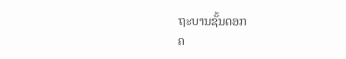ຖະບານຊັ້ນດອກ
ຄ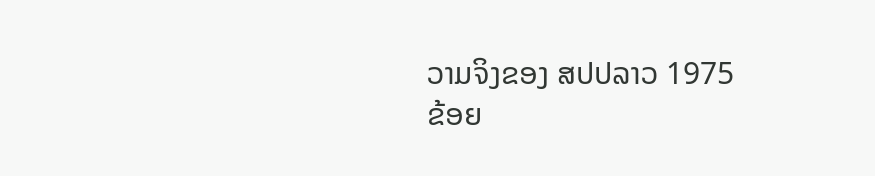ວາມຈິງຂອງ ສປປລາວ 1975
ຂ້ອຍ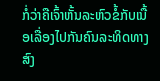ກໍ່ວ່າຄືເຈົ້າຫັ້ນລະຫົວຂໍ້ກັບເນື້ອເລື່ອງໄປກັນຄົນລະທິດທາງ ສົງ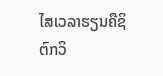ໄສເວລາຮຽນຄືຊິຕົກວິ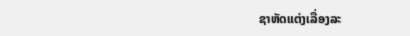ຊາຫັດແຕ່ງເລື່ອງລະ